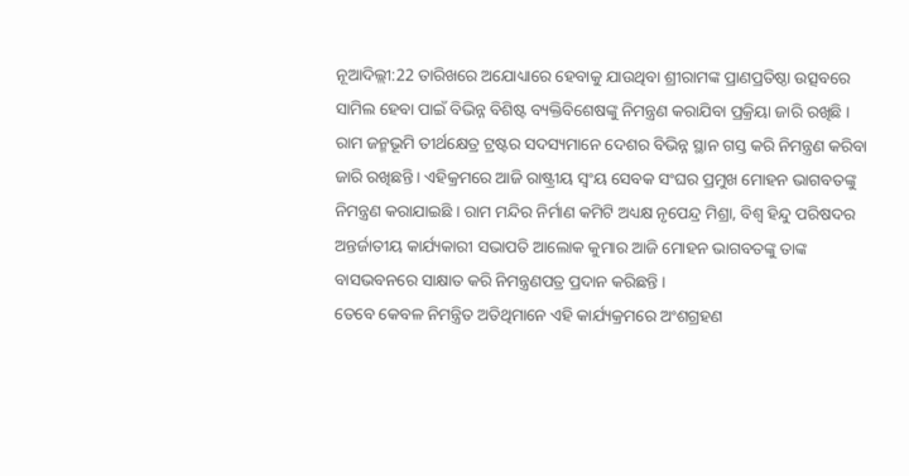ନୂଆଦିଲ୍ଲୀ:22 ତାରିଖରେ ଅଯୋଧ୍ୟାରେ ହେବାକୁ ଯାଉଥିବା ଶ୍ରୀରାମଙ୍କ ପ୍ରାଣପ୍ରତିଷ୍ଠା ଉତ୍ସବରେ ସାମିଲ ହେବା ପାଇଁ ବିଭିନ୍ନ ବିଶିଷ୍ଟ ବ୍ୟକ୍ତିବିଶେଷଙ୍କୁ ନିମନ୍ତ୍ରଣ କରାଯିବା ପ୍ରକ୍ରିୟା ଜାରି ରଖିଛି । ରାମ ଜନ୍ମଭୂମି ତୀର୍ଥକ୍ଷେତ୍ର ଟ୍ରଷ୍ଟର ସଦସ୍ୟମାନେ ଦେଶର ବିଭିନ୍ନ ସ୍ଥାନ ଗସ୍ତ କରି ନିମନ୍ତ୍ରଣ କରିବା ଜାରି ରଖିଛନ୍ତି । ଏହିକ୍ରମରେ ଆଜି ରାଷ୍ଟ୍ରୀୟ ସ୍ବଂୟ ସେବକ ସଂଘର ପ୍ରମୁଖ ମୋହନ ଭାଗବତଙ୍କୁ ନିମନ୍ତ୍ରଣ କରାଯାଇଛି । ରାମ ମନ୍ଦିର ନିର୍ମାଣ କମିଟି ଅଧ୍ୟକ୍ଷ ନୃପେନ୍ଦ୍ର ମିଶ୍ରା, ବିଶ୍ବ ହିନ୍ଦୁ ପରିଷଦର ଅନ୍ତର୍ଜାତୀୟ କାର୍ଯ୍ୟକାରୀ ସଭାପତି ଆଲୋକ କୁମାର ଆଜି ମୋହନ ଭାଗବତଙ୍କୁ ତାଙ୍କ ବାସଭବନରେ ସାକ୍ଷାତ କରି ନିମନ୍ତ୍ରଣପତ୍ର ପ୍ରଦାନ କରିଛନ୍ତି ।
ତେବେ କେବଳ ନିମନ୍ତ୍ରିତ ଅତିଥିମାନେ ଏହି କାର୍ଯ୍ୟକ୍ରମରେ ଅଂଶଗ୍ରହଣ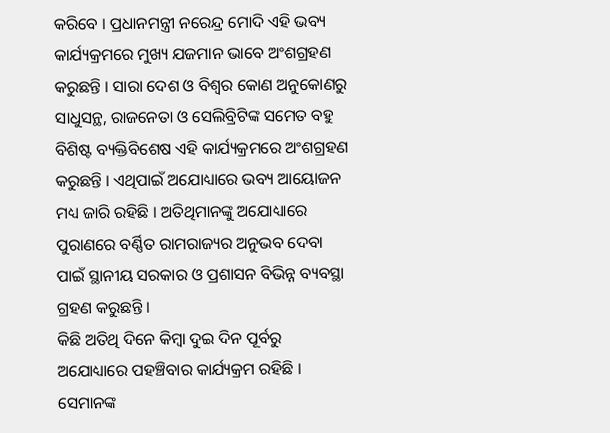କରିବେ । ପ୍ରଧାନମନ୍ତ୍ରୀ ନରେନ୍ଦ୍ର ମୋଦି ଏହି ଭବ୍ୟ କାର୍ଯ୍ୟକ୍ରମରେ ମୁଖ୍ୟ ଯଜମାନ ଭାବେ ଅଂଶଗ୍ରହଣ କରୁଛନ୍ତି । ସାରା ଦେଶ ଓ ବିଶ୍ବର କୋଣ ଅନୁକୋଣରୁ ସାଧୁସନ୍ଥ, ରାଜନେତା ଓ ସେଲିବ୍ରିଟିଙ୍କ ସମେତ ବହୁ ବିଶିଷ୍ଟ ବ୍ୟକ୍ତିବିଶେଷ ଏହି କାର୍ଯ୍ୟକ୍ରମରେ ଅଂଶଗ୍ରହଣ କରୁଛନ୍ତି । ଏଥିପାଇଁ ଅଯୋଧ୍ୟାରେ ଭବ୍ୟ ଆୟୋଜନ ମଧ୍ୟ ଜାରି ରହିଛି । ଅତିଥିମାନଙ୍କୁ ଅଯୋଧ୍ୟାରେ ପୁରାଣରେ ବର୍ଣ୍ଣିତ ରାମରାଜ୍ୟର ଅନୁଭବ ଦେବା ପାଇଁ ସ୍ଥାନୀୟ ସରକାର ଓ ପ୍ରଶାସନ ବିଭିନ୍ନ ବ୍ୟବସ୍ଥା ଗ୍ରହଣ କରୁଛନ୍ତି ।
କିଛି ଅତିଥି ଦିନେ କିମ୍ବା ଦୁଇ ଦିନ ପୂର୍ବରୁ ଅଯୋଧ୍ୟାରେ ପହଞ୍ଚିବାର କାର୍ଯ୍ୟକ୍ରମ ରହିଛି । ସେମାନଙ୍କ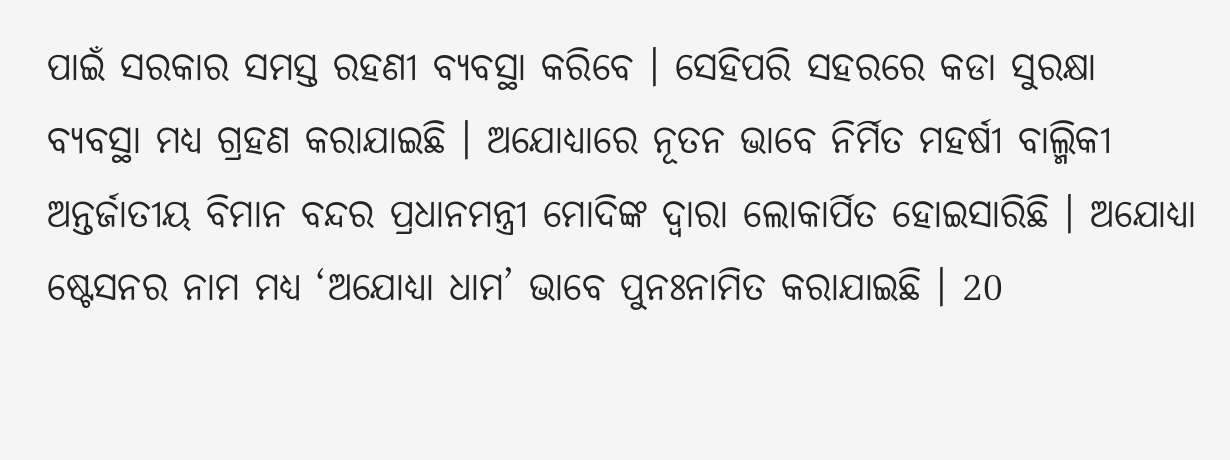ପାଇଁ ସରକାର ସମସ୍ତ ରହଣୀ ବ୍ୟବସ୍ଥା କରିବେ । ସେହିପରି ସହରରେ କଡା ସୁରକ୍ଷା ବ୍ୟବସ୍ଥା ମଧ୍ୟ ଗ୍ରହଣ କରାଯାଇଛି । ଅଯୋଧ୍ୟାରେ ନୂତନ ଭାବେ ନିର୍ମିତ ମହର୍ଷୀ ବାଲ୍ମିକୀ ଅନ୍ତର୍ଜାତୀୟ ବିମାନ ବନ୍ଦର ପ୍ରଧାନମନ୍ତ୍ରୀ ମୋଦିଙ୍କ ଦ୍ବାରା ଲୋକାର୍ପିତ ହୋଇସାରିଛି । ଅଯୋଧ୍ୟା ଷ୍ଟେସନର ନାମ ମଧ୍ୟ ‘ଅଯୋଧ୍ୟା ଧାମ’ ଭାବେ ପୁନଃନାମିତ କରାଯାଇଛି । 20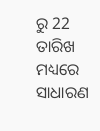ରୁ 22 ତାରିଖ ମଧ୍ୟରେ ସାଧାରଣ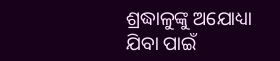ଶ୍ରଦ୍ଧାଳୁଙ୍କୁ ଅଯୋଧ୍ୟା ଯିବା ପାଇଁ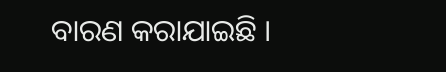ବାରଣ କରାଯାଇଛି ।